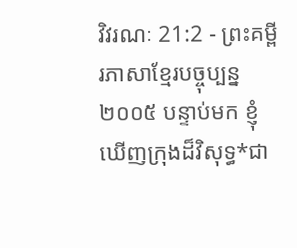វិវរណៈ 21:2 - ព្រះគម្ពីរភាសាខ្មែរបច្ចុប្បន្ន ២០០៥ បន្ទាប់មក ខ្ញុំឃើញក្រុងដ៏វិសុទ្ធ*ជា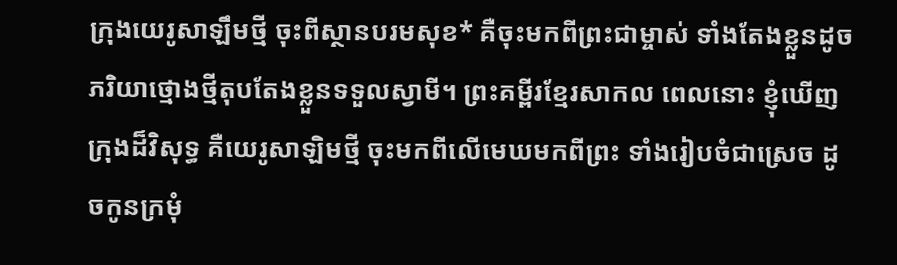ក្រុងយេរូសាឡឹមថ្មី ចុះពីស្ថានបរមសុខ* គឺចុះមកពីព្រះជាម្ចាស់ ទាំងតែងខ្លួនដូចភរិយាថ្មោងថ្មីតុបតែងខ្លួនទទួលស្វាមី។ ព្រះគម្ពីរខ្មែរសាកល ពេលនោះ ខ្ញុំឃើញក្រុងដ៏វិសុទ្ធ គឺយេរូសាឡិមថ្មី ចុះមកពីលើមេឃមកពីព្រះ ទាំងរៀបចំជាស្រេច ដូចកូនក្រមុំ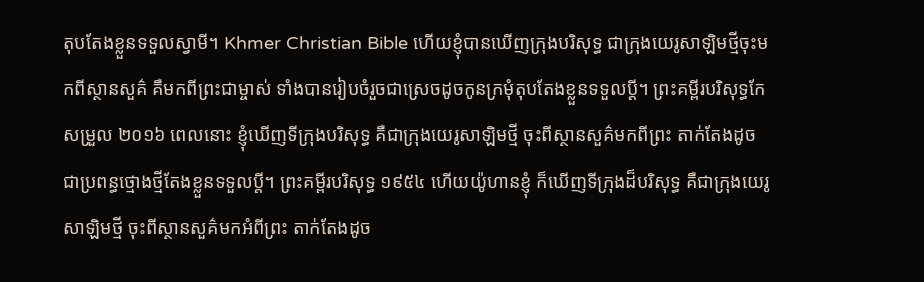តុបតែងខ្លួនទទួលស្វាមី។ Khmer Christian Bible ហើយខ្ញុំបានឃើញក្រុងបរិសុទ្ធ ជាក្រុងយេរូសាឡិមថ្មីចុះមកពីស្ថានសួគ៌ គឺមកពីព្រះជាម្ចាស់ ទាំងបានរៀបចំរួចជាស្រេចដូចកូនក្រមុំតុបតែងខ្លួនទទួលប្ដី។ ព្រះគម្ពីរបរិសុទ្ធកែសម្រួល ២០១៦ ពេលនោះ ខ្ញុំឃើញទីក្រុងបរិសុទ្ធ គឺជាក្រុងយេរូសាឡិមថ្មី ចុះពីស្ថានសួគ៌មកពីព្រះ តាក់តែងដូចជាប្រពន្ធថ្មោងថ្មីតែងខ្លួនទទួលប្តី។ ព្រះគម្ពីរបរិសុទ្ធ ១៩៥៤ ហើយយ៉ូហានខ្ញុំ ក៏ឃើញទីក្រុងដ៏បរិសុទ្ធ គឺជាក្រុងយេរូសាឡិមថ្មី ចុះពីស្ថានសួគ៌មកអំពីព្រះ តាក់តែងដូច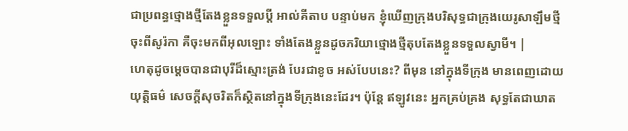ជាប្រពន្ធថ្មោងថ្មីតែងខ្លួនទទួលប្ដី អាល់គីតាប បន្ទាប់មក ខ្ញុំឃើញក្រុងបរិសុទ្ធជាក្រុងយេរូសាឡឹមថ្មី ចុះពីសូរ៉កា គឺចុះមកពីអុលឡោះ ទាំងតែងខ្លួនដូចភរិយាថ្មោងថ្មីតុបតែងខ្លួនទទួលស្វាមី។ |
ហេតុដូចម្ដេចបានជាបុរីដ៏ស្មោះត្រង់ បែរជាខូច អស់បែបនេះ? ពីមុន នៅក្នុងទីក្រុង មានពេញដោយយុត្តិធម៌ សេចក្ដីសុចរិតក៏ស្ថិតនៅក្នុងទីក្រុងនេះដែរ។ ប៉ុន្តែ ឥឡូវនេះ អ្នកគ្រប់គ្រង សុទ្ធតែជាឃាត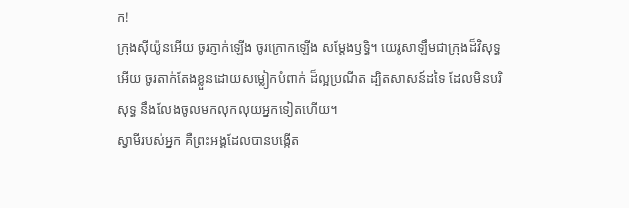ក!
ក្រុងស៊ីយ៉ូនអើយ ចូរភ្ញាក់ឡើង ចូរក្រោកឡើង សម្តែងឫទ្ធិ។ យេរូសាឡឹមជាក្រុងដ៏វិសុទ្ធអើយ ចូរតាក់តែងខ្លួនដោយសម្លៀកបំពាក់ ដ៏ល្អប្រណីត ដ្បិតសាសន៍ដទៃ ដែលមិនបរិសុទ្ធ នឹងលែងចូលមកលុកលុយអ្នកទៀតហើយ។
ស្វាមីរបស់អ្នក គឺព្រះអង្គដែលបានបង្កើត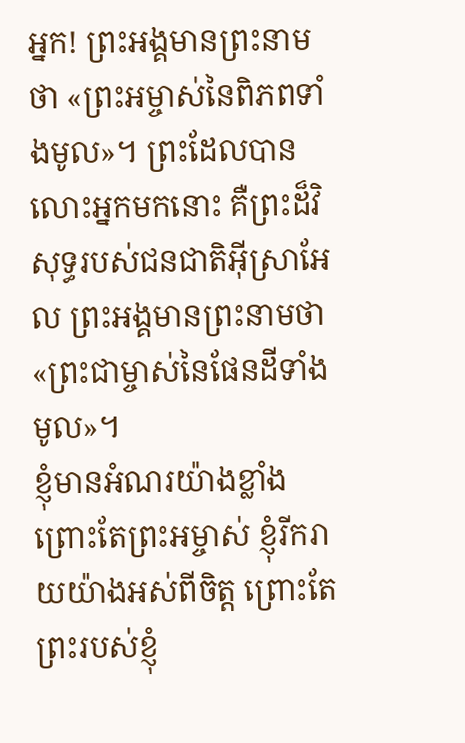អ្នក! ព្រះអង្គមានព្រះនាមថា «ព្រះអម្ចាស់នៃពិភពទាំងមូល»។ ព្រះដែលបានលោះអ្នកមកនោះ គឺព្រះដ៏វិសុទ្ធរបស់ជនជាតិអ៊ីស្រាអែល ព្រះអង្គមានព្រះនាមថា «ព្រះជាម្ចាស់នៃផែនដីទាំងមូល»។
ខ្ញុំមានអំណរយ៉ាងខ្លាំង ព្រោះតែព្រះអម្ចាស់ ខ្ញុំរីករាយយ៉ាងអស់ពីចិត្ត ព្រោះតែព្រះរបស់ខ្ញុំ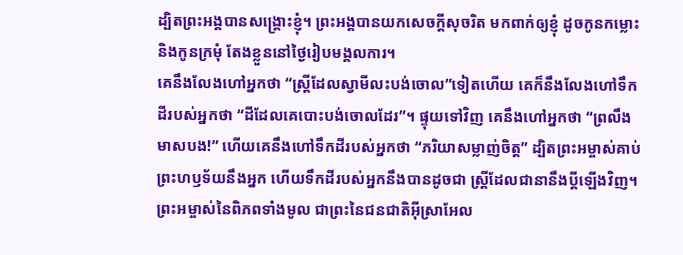ដ្បិតព្រះអង្គបានសង្គ្រោះខ្ញុំ។ ព្រះអង្គបានយកសេចក្ដីសុចរិត មកពាក់ឲ្យខ្ញុំ ដូចកូនកម្លោះ និងកូនក្រមុំ តែងខ្លួននៅថ្ងៃរៀបមង្គលការ។
គេនឹងលែងហៅអ្នកថា “ស្ត្រីដែលស្វាមីលះបង់ចោល”ទៀតហើយ គេក៏នឹងលែងហៅទឹកដីរបស់អ្នកថា “ដីដែលគេបោះបង់ចោលដែរ”។ ផ្ទុយទៅវិញ គេនឹងហៅអ្នកថា “ព្រលឹងមាសបង!” ហើយគេនឹងហៅទឹកដីរបស់អ្នកថា “ភរិយាសម្លាញ់ចិត្ត” ដ្បិតព្រះអម្ចាស់គាប់ព្រះហឫទ័យនឹងអ្នក ហើយទឹកដីរបស់អ្នកនឹងបានដូចជា ស្ត្រីដែលជានានឹងប្ដីឡើងវិញ។
ព្រះអម្ចាស់នៃពិភពទាំងមូល ជាព្រះនៃជនជាតិអ៊ីស្រាអែល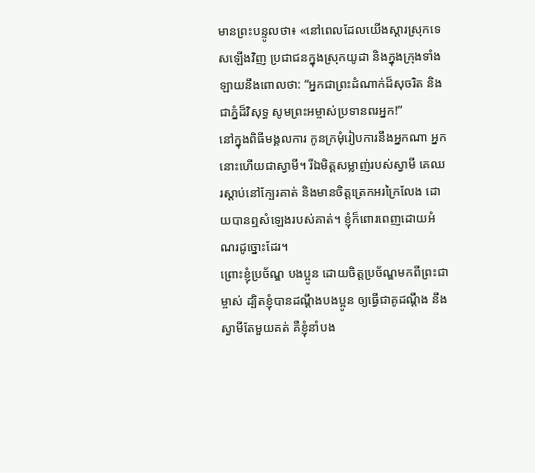មានព្រះបន្ទូលថា៖ «នៅពេលដែលយើងស្ដារស្រុកទេសឡើងវិញ ប្រជាជនក្នុងស្រុកយូដា និងក្នុងក្រុងទាំងឡាយនឹងពោលថា: “អ្នកជាព្រះដំណាក់ដ៏សុចរិត និងជាភ្នំដ៏វិសុទ្ធ សូមព្រះអម្ចាស់ប្រទានពរអ្នក!”
នៅក្នុងពិធីមង្គលការ កូនក្រមុំរៀបការនឹងអ្នកណា អ្នកនោះហើយជាស្វាមី។ រីឯមិត្តសម្លាញ់របស់ស្វាមី គេឈរស្ដាប់នៅក្បែរគាត់ និងមានចិត្តត្រេកអរក្រៃលែង ដោយបានឮសំឡេងរបស់គាត់។ ខ្ញុំក៏ពោរពេញដោយអំណរដូច្នោះដែរ។
ព្រោះខ្ញុំប្រច័ណ្ឌ បងប្អូន ដោយចិត្តប្រច័ណ្ឌមកពីព្រះជាម្ចាស់ ដ្បិតខ្ញុំបានដណ្ដឹងបងប្អូន ឲ្យធ្វើជាគូដណ្ដឹង នឹងស្វាមីតែមួយគត់ គឺខ្ញុំនាំបង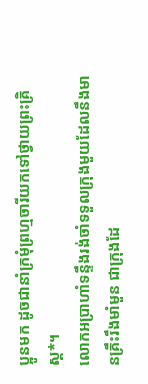ប្អូនមក ដូចជានាំក្រមុំព្រហ្មចារីយកទៅថ្វាយព្រះគ្រិស្ត*។
លោកអប្រាហាំទន្ទឹងរង់ចាំទទួលក្រុងមួយដែលនឹងមានគ្រឹះរឹងមាំមួន ជាក្រុងដែ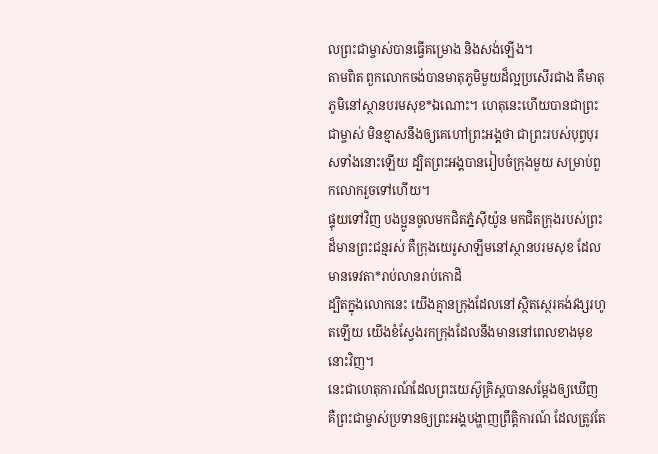លព្រះជាម្ចាស់បានធ្វើគម្រោង និងសង់ឡើង។
តាមពិត ពួកលោកចង់បានមាតុភូមិមួយដ៏ល្អប្រសើរជាង គឺមាតុភូមិនៅស្ថានបរមសុខ*ឯណោះ។ ហេតុនេះហើយបានជាព្រះជាម្ចាស់ មិនខ្មាសនឹងឲ្យគេហៅព្រះអង្គថា ជាព្រះរបស់បុព្វបុរសទាំងនោះឡើយ ដ្បិតព្រះអង្គបានរៀបចំក្រុងមួយ សម្រាប់ពួកលោករួចទៅហើយ។
ផ្ទុយទៅវិញ បងប្អូនចូលមកជិតភ្នំស៊ីយ៉ូន មកជិតក្រុងរបស់ព្រះដ៏មានព្រះជន្មរស់ គឺក្រុងយេរូសាឡឹមនៅស្ថានបរមសុខ ដែលមានទេវតា*រាប់លានរាប់កោដិ
ដ្បិតក្នុងលោកនេះ យើងគ្មានក្រុងដែលនៅស្ថិតស្ថេរគង់វង្សរហូតឡើយ យើងខំស្វែងរកក្រុងដែលនឹងមាននៅពេលខាងមុខនោះវិញ។
នេះជាហេតុការណ៍ដែលព្រះយេស៊ូគ្រិស្តបានសម្តែងឲ្យឃើញ គឺព្រះជាម្ចាស់ប្រទានឲ្យព្រះអង្គបង្ហាញព្រឹត្តិការណ៍ ដែលត្រូវតែ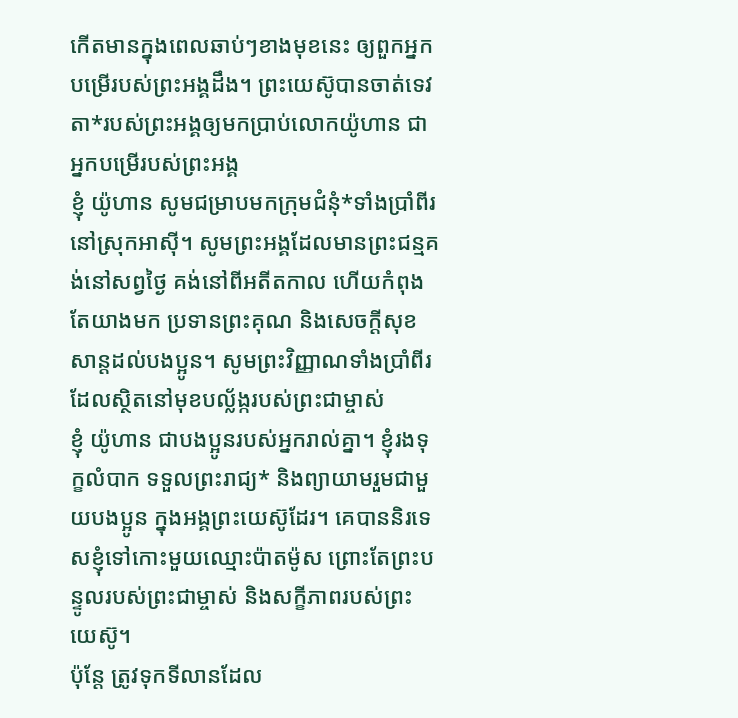កើតមានក្នុងពេលឆាប់ៗខាងមុខនេះ ឲ្យពួកអ្នកបម្រើរបស់ព្រះអង្គដឹង។ ព្រះយេស៊ូបានចាត់ទេវតា*របស់ព្រះអង្គឲ្យមកប្រាប់លោកយ៉ូហាន ជាអ្នកបម្រើរបស់ព្រះអង្គ
ខ្ញុំ យ៉ូហាន សូមជម្រាបមកក្រុមជំនុំ*ទាំងប្រាំពីរ នៅស្រុកអាស៊ី។ សូមព្រះអង្គដែលមានព្រះជន្មគង់នៅសព្វថ្ងៃ គង់នៅពីអតីតកាល ហើយកំពុងតែយាងមក ប្រទានព្រះគុណ និងសេចក្ដីសុខសាន្តដល់បងប្អូន។ សូមព្រះវិញ្ញាណទាំងប្រាំពីរ ដែលស្ថិតនៅមុខបល្ល័ង្ករបស់ព្រះជាម្ចាស់
ខ្ញុំ យ៉ូហាន ជាបងប្អូនរបស់អ្នករាល់គ្នា។ ខ្ញុំរងទុក្ខលំបាក ទទួលព្រះរាជ្យ* និងព្យាយាមរួមជាមួយបងប្អូន ក្នុងអង្គព្រះយេស៊ូដែរ។ គេបាននិរទេសខ្ញុំទៅកោះមួយឈ្មោះប៉ាតម៉ូស ព្រោះតែព្រះបន្ទូលរបស់ព្រះជាម្ចាស់ និងសក្ខីភាពរបស់ព្រះយេស៊ូ។
ប៉ុន្តែ ត្រូវទុកទីលានដែល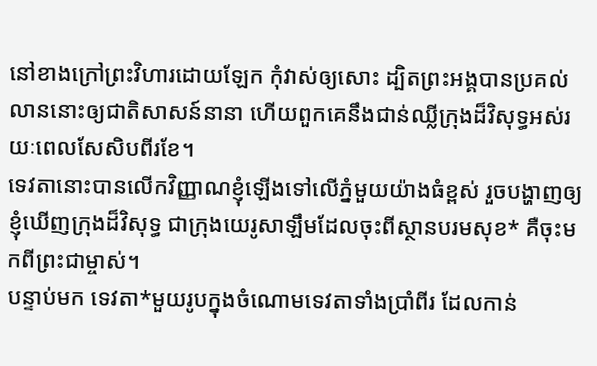នៅខាងក្រៅព្រះវិហារដោយឡែក កុំវាស់ឲ្យសោះ ដ្បិតព្រះអង្គបានប្រគល់លាននោះឲ្យជាតិសាសន៍នានា ហើយពួកគេនឹងជាន់ឈ្លីក្រុងដ៏វិសុទ្ធអស់រយៈពេលសែសិបពីរខែ។
ទេវតានោះបានលើកវិញ្ញាណខ្ញុំឡើងទៅលើភ្នំមួយយ៉ាងធំខ្ពស់ រួចបង្ហាញឲ្យខ្ញុំឃើញក្រុងដ៏វិសុទ្ធ ជាក្រុងយេរូសាឡឹមដែលចុះពីស្ថានបរមសុខ* គឺចុះមកពីព្រះជាម្ចាស់។
បន្ទាប់មក ទេវតា*មួយរូបក្នុងចំណោមទេវតាទាំងប្រាំពីរ ដែលកាន់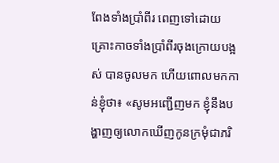ពែងទាំងប្រាំពីរ ពេញទៅដោយគ្រោះកាចទាំងប្រាំពីរចុងក្រោយបង្អស់ បានចូលមក ហើយពោលមកកាន់ខ្ញុំថា៖ «សូមអញ្ជើញមក ខ្ញុំនឹងបង្ហាញឲ្យលោកឃើញកូនក្រមុំជាភរិ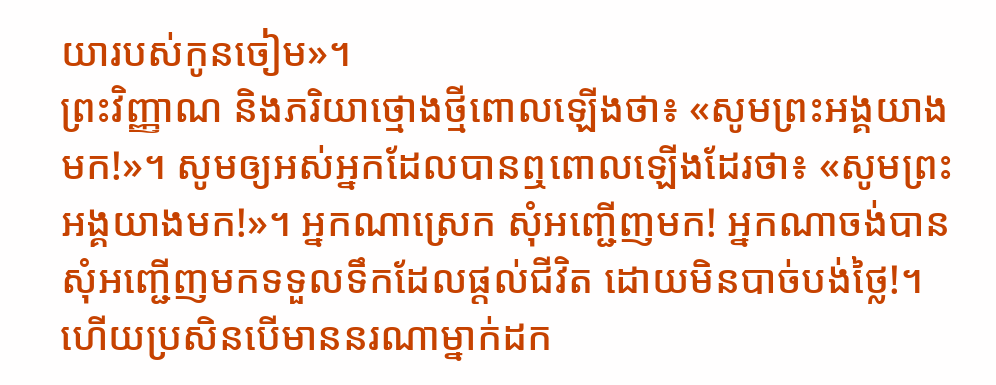យារបស់កូនចៀម»។
ព្រះវិញ្ញាណ និងភរិយាថ្មោងថ្មីពោលឡើងថា៖ «សូមព្រះអង្គយាងមក!»។ សូមឲ្យអស់អ្នកដែលបានឮពោលឡើងដែរថា៖ «សូមព្រះអង្គយាងមក!»។ អ្នកណាស្រេក សុំអញ្ជើញមក! អ្នកណាចង់បាន សុំអញ្ជើញមកទទួលទឹកដែលផ្ដល់ជីវិត ដោយមិនបាច់បង់ថ្លៃ!។
ហើយប្រសិនបើមាននរណាម្នាក់ដក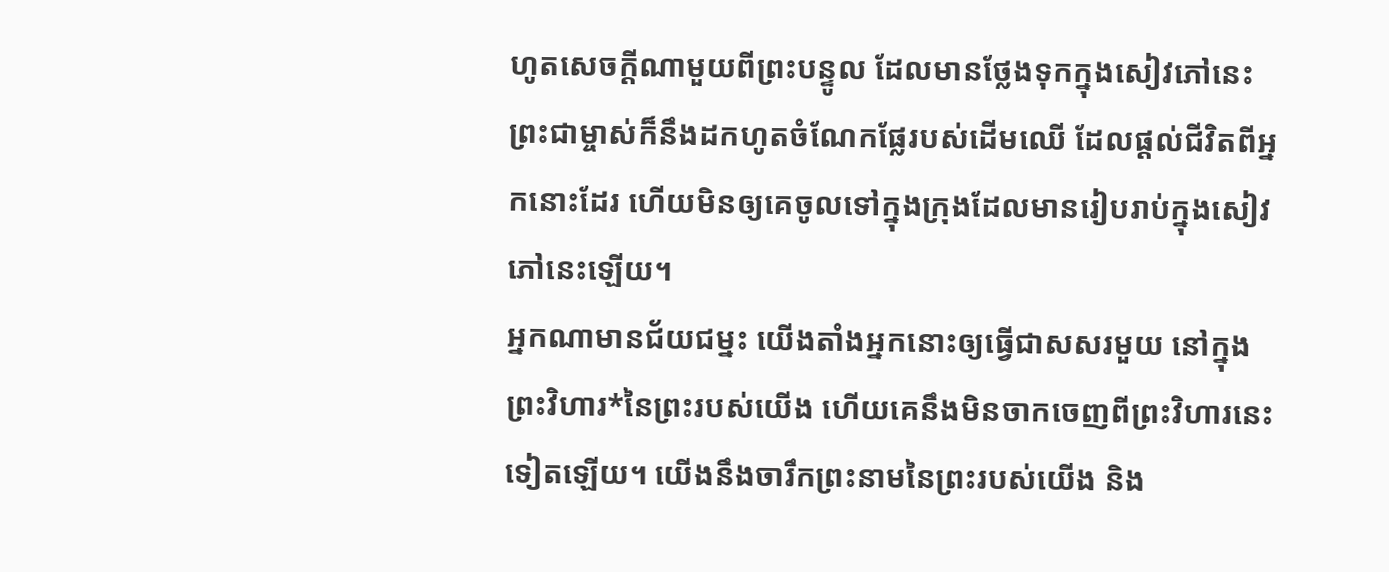ហូតសេចក្ដីណាមួយពីព្រះបន្ទូល ដែលមានថ្លែងទុកក្នុងសៀវភៅនេះ ព្រះជាម្ចាស់ក៏នឹងដកហូតចំណែកផ្លែរបស់ដើមឈើ ដែលផ្ដល់ជីវិតពីអ្នកនោះដែរ ហើយមិនឲ្យគេចូលទៅក្នុងក្រុងដែលមានរៀបរាប់ក្នុងសៀវភៅនេះឡើយ។
អ្នកណាមានជ័យជម្នះ យើងតាំងអ្នកនោះឲ្យធ្វើជាសសរមួយ នៅក្នុងព្រះវិហារ*នៃព្រះរបស់យើង ហើយគេនឹងមិនចាកចេញពីព្រះវិហារនេះទៀតឡើយ។ យើងនឹងចារឹកព្រះនាមនៃព្រះរបស់យើង និង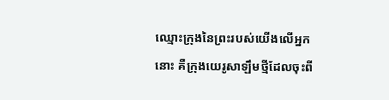ឈ្មោះក្រុងនៃព្រះរបស់យើងលើអ្នកនោះ គឺក្រុងយេរូសាឡឹមថ្មីដែលចុះពី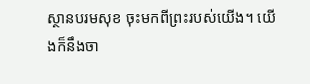ស្ថានបរមសុខ ចុះមកពីព្រះរបស់យើង។ យើងក៏នឹងចា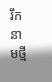រឹកនាមថ្មី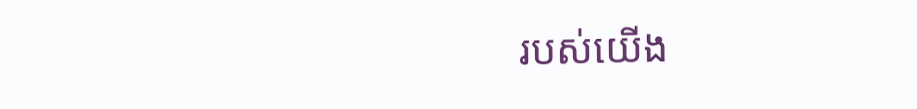របស់យើង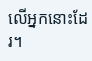លើអ្នកនោះដែរ។